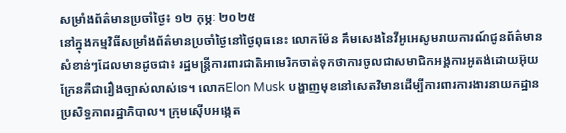សម្រាំងព័ត៌មានប្រចាំថ្ងៃ៖ ១២ កុម្ភៈ ២០២៥
នៅក្នុងកម្មវិធីសម្រាំងព័ត៌មានប្រចាំថ្ងៃនៅថ្ងៃពុធនេះ លោកម៉ែន គឹមសេងនៃវីអូអេសូមរាយការណ៍ជូនព័ត៌មានសំខាន់ៗដែលមានដូចជា៖ រដ្ឋមន្ត្រីការពារជាតិអាមេរិកចាត់ទុកថាការចូលជាសមាជិកអង្គការអូតង់ដោយអ៊ុយក្រែនគឺជារឿងច្បាស់លាស់ទេ។ លោកElon Musk បង្ហាញមុខនៅសេតវិមានដើម្បីការពារការងារនាយកដ្ឋានប្រសិទ្ធភាពរដ្ឋាភិបាល។ ក្រុមស៊ើបអង្កេត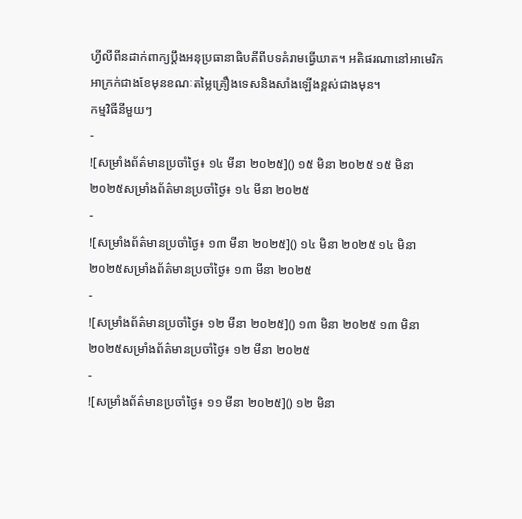ហ្វីលីពីនដាក់ពាក្យប្តឹងអនុប្រធានាធិបតីពីបទគំរាមធ្វើឃាត។ អតិផរណានៅអាមេរិកអាក្រក់ជាងខែមុនខណៈតម្លៃគ្រឿងទេសនិងសាំងឡើងខ្ពស់ជាងមុន។
កម្មវិធីនីមួយៗ
-
![សម្រាំងព័ត៌មានប្រចាំថ្ងៃ៖ ១៤ មីនា ២០២៥]() ១៥ មិនា ២០២៥ ១៥ មិនា ២០២៥សម្រាំងព័ត៌មានប្រចាំថ្ងៃ៖ ១៤ មីនា ២០២៥
-
![សម្រាំងព័ត៌មានប្រចាំថ្ងៃ៖ ១៣ មីនា ២០២៥]() ១៤ មិនា ២០២៥ ១៤ មិនា ២០២៥សម្រាំងព័ត៌មានប្រចាំថ្ងៃ៖ ១៣ មីនា ២០២៥
-
![សម្រាំងព័ត៌មានប្រចាំថ្ងៃ៖ ១២ មីនា ២០២៥]() ១៣ មិនា ២០២៥ ១៣ មិនា ២០២៥សម្រាំងព័ត៌មានប្រចាំថ្ងៃ៖ ១២ មីនា ២០២៥
-
![សម្រាំងព័ត៌មានប្រចាំថ្ងៃ៖ ១១ មីនា ២០២៥]() ១២ មិនា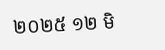២០២៥ ១២ មិ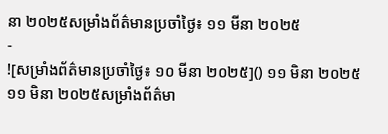នា ២០២៥សម្រាំងព័ត៌មានប្រចាំថ្ងៃ៖ ១១ មីនា ២០២៥
-
![សម្រាំងព័ត៌មានប្រចាំថ្ងៃ៖ ១០ មីនា ២០២៥]() ១១ មិនា ២០២៥ ១១ មិនា ២០២៥សម្រាំងព័ត៌មា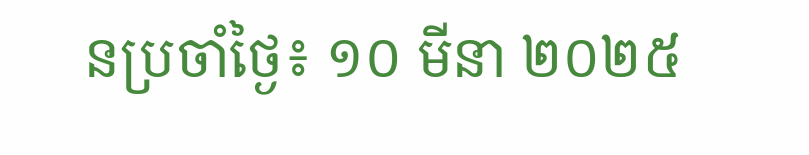នប្រចាំថ្ងៃ៖ ១០ មីនា ២០២៥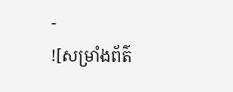-
![សម្រាំងព័ត៌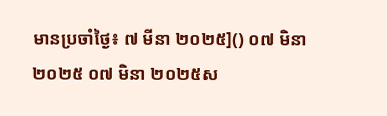មានប្រចាំថ្ងៃ៖ ៧ មីនា ២០២៥]() ០៧ មិនា ២០២៥ ០៧ មិនា ២០២៥ស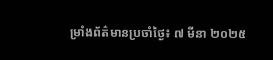ម្រាំងព័ត៌មានប្រចាំថ្ងៃ៖ ៧ មីនា ២០២៥